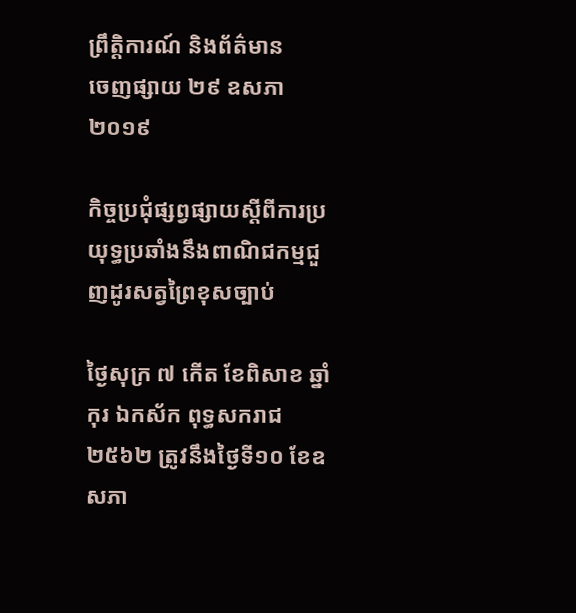ព្រឹត្តិការណ៍ និងព័ត៌មាន
ចេញផ្សាយ ២៩ ឧសភា ២០១៩

កិច្ចប្រជុំផ្សព្វផ្សាយស្តីពីការប្រយុទ្ធប្រឆាំងនឹងពាណិជកម្មជួញដូរសត្វព្រៃខុសច្បាប់

ថ្ងៃសុក្រ ៧ កើត ខែពិសាខ ឆ្នាំកុរ ឯកស័ក ពុទ្ធសករាជ ២៥៦២ ត្រូវនឹងថ្ងៃទី១០ ខែឧសភា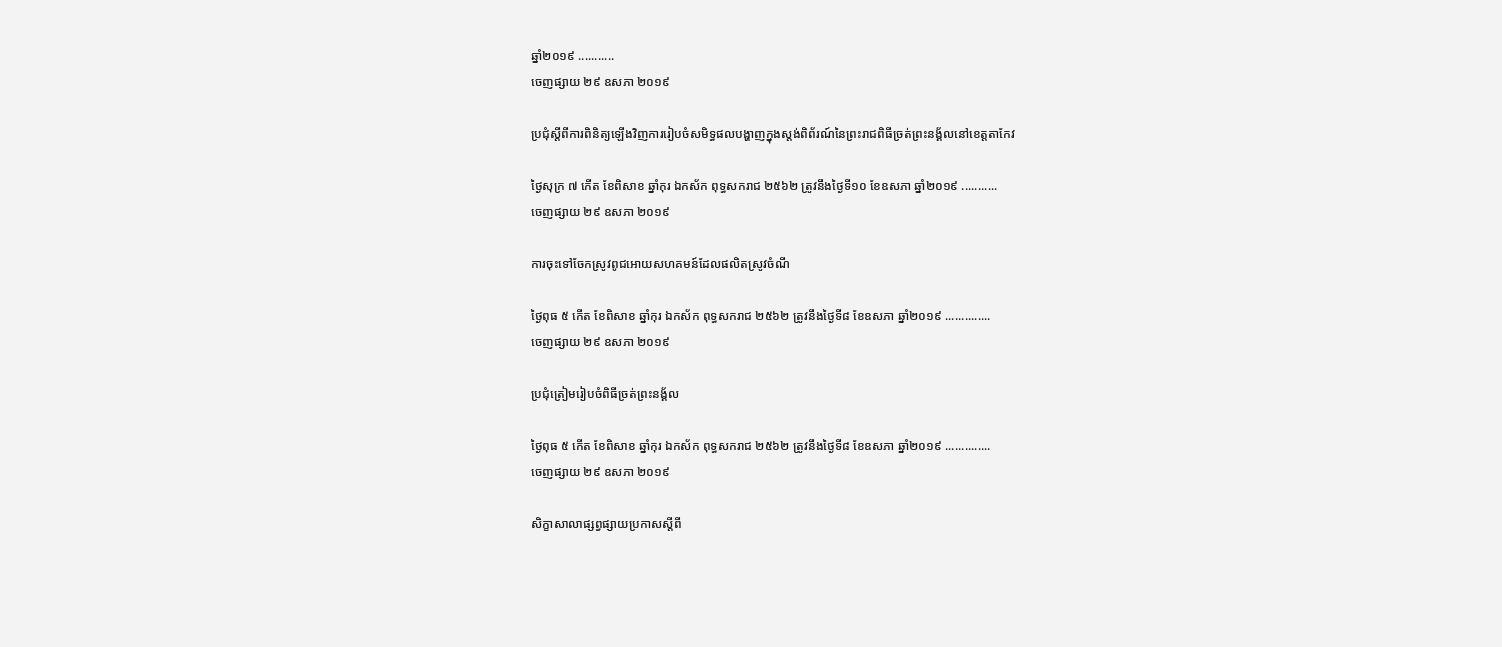ឆ្នាំ២០១៩ ...........
ចេញផ្សាយ ២៩ ឧសភា ២០១៩

ប្រជុំស្ដីពីការពិនិត្យឡើងវិញការរៀបចំសមិទ្ធផលបង្ហាញក្នុងស្តង់ពិព័រណ៍នៃព្រះរាជពិធីច្រត់ព្រះនង្គ័លនៅខេត្តតាកែវ

ថ្ងៃសុក្រ ៧ កើត ខែពិសាខ ឆ្នាំកុរ ឯកស័ក ពុទ្ធសករាជ ២៥៦២ ត្រូវនឹងថ្ងៃទី១០ ខែឧសភា ឆ្នាំ២០១៩ ...........
ចេញផ្សាយ ២៩ ឧសភា ២០១៩

ការចុះទៅចែកស្រូវពូជអោយសហគមន៍ដែលផលិតស្រូវចំណី

ថ្ងៃពុធ ៥ កើត ខែពិសាខ ឆ្នាំកុរ ឯកស័ក ពុទ្ធសករាជ ២៥៦២ ត្រូវនឹងថ្ងៃទី៨ ខែឧសភា ឆ្នាំ២០១៩ ..............
ចេញផ្សាយ ២៩ ឧសភា ២០១៩

ប្រជុំត្រៀមរៀបចំពិធីច្រត់ព្រះនង្គ័ល

ថ្ងៃពុធ ៥ កើត ខែពិសាខ ឆ្នាំកុរ ឯកស័ក ពុទ្ធសករាជ ២៥៦២ ត្រូវនឹងថ្ងៃទី៨ ខែឧសភា ឆ្នាំ២០១៩ ..............
ចេញផ្សាយ ២៩ ឧសភា ២០១៩

សិក្ខាសាលាផ្សព្វផ្សាយប្រកាសស្តីពី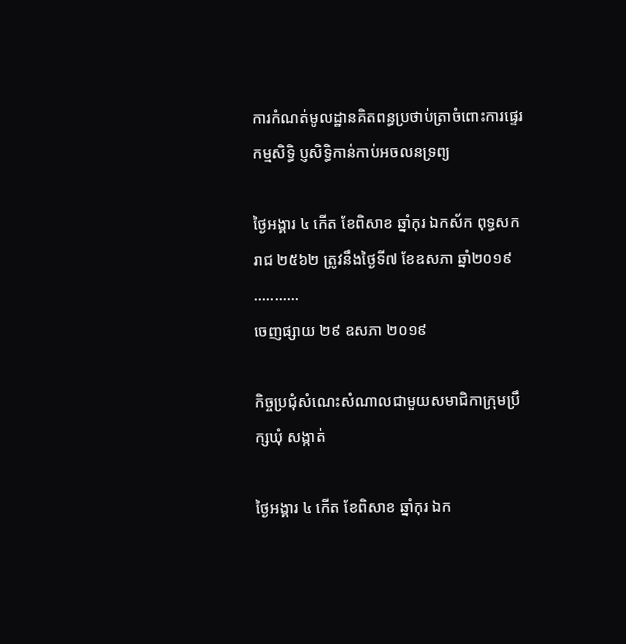ការកំណត់មូលដ្ឋានគិតពន្ធប្រថាប់ត្រាចំពោះការផ្ទេរកម្មសិទ្ធិ ប្ញសិទ្ធិកាន់កាប់អចលនទ្រព្យ

ថ្ងៃអង្គារ ៤ កើត ខែពិសាខ ឆ្នាំកុរ ឯកស័ក ពុទ្ធសករាជ ២៥៦២ ត្រូវនឹងថ្ងៃទី៧ ខែឧសភា ឆ្នាំ២០១៩ ...........
ចេញផ្សាយ ២៩ ឧសភា ២០១៩

កិច្ចប្រជុំសំណេះសំណាលជាមួយសមាជិកាក្រុមប្រឹក្សឃុំ សង្កាត់

ថ្ងៃអង្គារ ៤ កើត ខែពិសាខ ឆ្នាំកុរ ឯក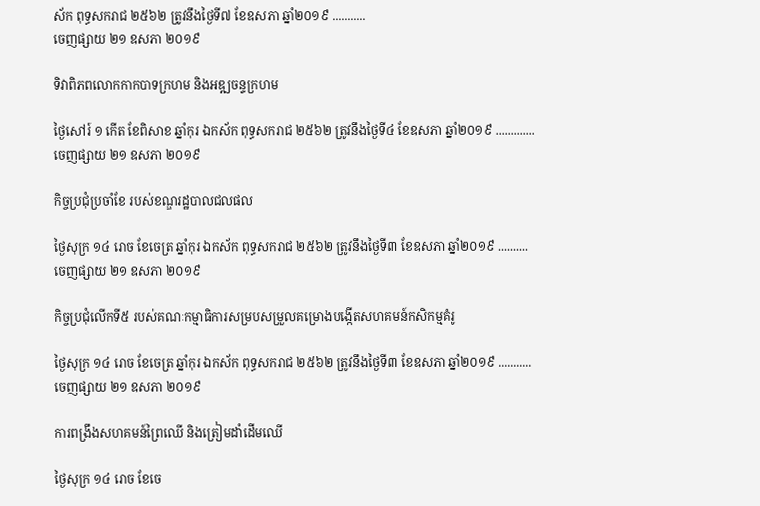ស័ក ពុទ្ធសករាជ ២៥៦២ ត្រូវនឹងថ្ងៃទី៧ ខែឧសភា ឆ្នាំ២០១៩ ...........
ចេញផ្សាយ ២១ ឧសភា ២០១៩

ទិវាពិភពលោកកាកបាទក្រហម និងអឌ្ឍចន្ទក្រហម

ថ្ងៃសៅរ៍ ១ កើត ខែពិសាខ ឆ្នាំកុរ ឯកស័ក ពុទ្ធសករាជ ២៥៦២ ត្រូវនឹងថ្ងៃទី៤ ខែឧសភា ឆ្នាំ២០១៩ .............
ចេញផ្សាយ ២១ ឧសភា ២០១៩

កិច្ចប្រជុំប្រចាំខែ របស់ខណ្ឌរដ្ឋបាលជលផល

ថ្ងៃសុក្រ ១៤ រោច ខែចេត្រ ឆ្នាំកុរ ឯកស័ក ពុទ្ធសករាជ ២៥៦២ ត្រូវនឹងថ្ងៃទី៣ ខែឧសភា ឆ្នាំ២០១៩ ..........
ចេញផ្សាយ ២១ ឧសភា ២០១៩

កិច្ចប្រជុំលើកទី៥ របស់គណៈកម្មាធិការសម្របសម្រួលគម្រោងបង្កើតសហគមន៍កសិកម្មគំរូ

ថ្ងៃសុក្រ ១៤ រោច ខែចេត្រ ឆ្នាំកុរ ឯកស័ក ពុទ្ធសករាជ ២៥៦២ ត្រូវនឹងថ្ងៃទី៣ ខែឧសភា ឆ្នាំ២០១៩ ...........
ចេញផ្សាយ ២១ ឧសភា ២០១៩

ការពង្រឹងសហគមន៍ព្រៃឈើ និងត្រៀមដាំដើមឈើ

ថ្ងៃសុក្រ ១៤ រោច ខែចេ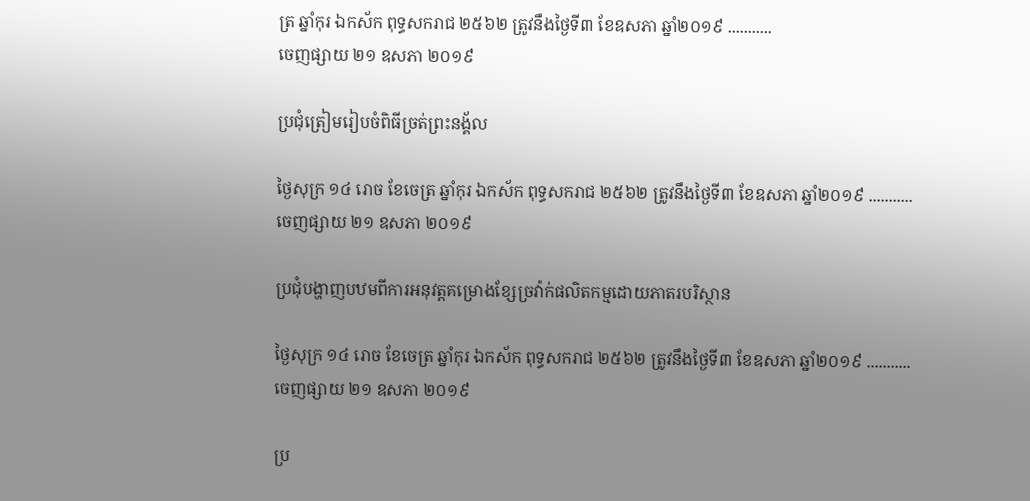ត្រ ឆ្នាំកុរ ឯកស័ក ពុទ្ធសករាជ ២៥៦២ ត្រូវនឹងថ្ងៃទី៣ ខែឧសភា ឆ្នាំ២០១៩ ...........
ចេញផ្សាយ ២១ ឧសភា ២០១៩

ប្រជុំត្រៀមរៀបចំពិធីច្រត់ព្រះនង្គ័ល

ថ្ងៃសុក្រ ១៤ រោច ខែចេត្រ ឆ្នាំកុរ ឯកស័ក ពុទ្ធសករាជ ២៥៦២ ត្រូវនឹងថ្ងៃទី៣ ខែឧសភា ឆ្នាំ២០១៩ ...........
ចេញផ្សាយ ២១ ឧសភា ២០១៩

ប្រជុំបង្ហាញបឋមពីការអនុវត្តគម្រោងខ្សែច្រវ៉ាក់ផលិតកម្មដោយភាតរបរិស្ថាន

ថ្ងៃសុក្រ ១៤ រោច ខែចេត្រ ឆ្នាំកុរ ឯកស័ក ពុទ្ធសករាជ ២៥៦២ ត្រូវនឹងថ្ងៃទី៣ ខែឧសភា ឆ្នាំ២០១៩ ...........
ចេញផ្សាយ ២១ ឧសភា ២០១៩

ប្រ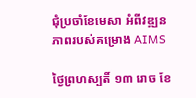ជុំប្រចាំខែមេសា អំពីវឌ្ឍនភាពរបស់គម្រោង AIMS

ថ្ងៃព្រហស្បតិ៍ ១៣ រោច ខែ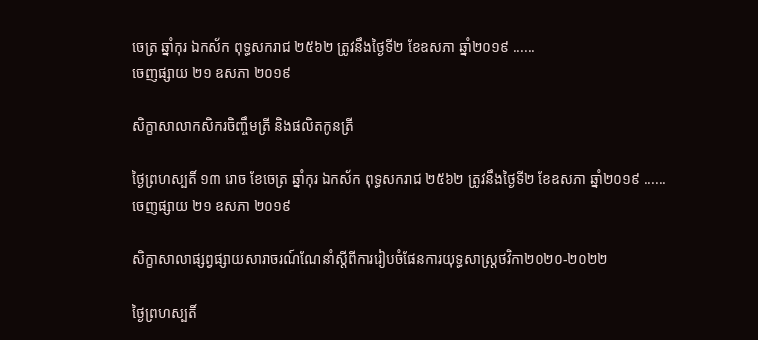ចេត្រ ឆ្នាំកុរ ឯកស័ក ពុទ្ធសករាជ ២៥៦២ ត្រូវនឹងថ្ងៃទី២ ខែឧសភា ឆ្នាំ២០១៩ ......
ចេញផ្សាយ ២១ ឧសភា ២០១៩

សិក្ខាសាលាកសិករចិញ្ចឹមត្រី និងផលិតកូនត្រី

ថ្ងៃព្រហស្បតិ៍ ១៣ រោច ខែចេត្រ ឆ្នាំកុរ ឯកស័ក ពុទ្ធសករាជ ២៥៦២ ត្រូវនឹងថ្ងៃទី២ ខែឧសភា ឆ្នាំ២០១៩ ......
ចេញផ្សាយ ២១ ឧសភា ២០១៩

សិក្ខាសាលាផ្សព្វផ្សាយសារាចរណ៍ណែនាំស្តីពីការរៀបចំផែនការយុទ្ធសាស្ត្រថវិកា២០២០-២០២២

ថ្ងៃព្រហស្បតិ៍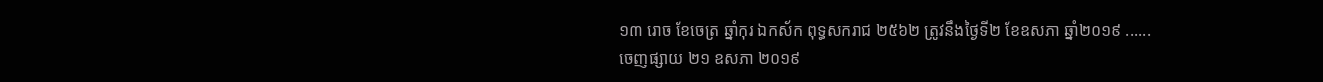១៣ រោច ខែចេត្រ ឆ្នាំកុរ ឯកស័ក ពុទ្ធសករាជ ២៥៦២ ត្រូវនឹងថ្ងៃទី២ ខែឧសភា ឆ្នាំ២០១៩ ......
ចេញផ្សាយ ២១ ឧសភា ២០១៩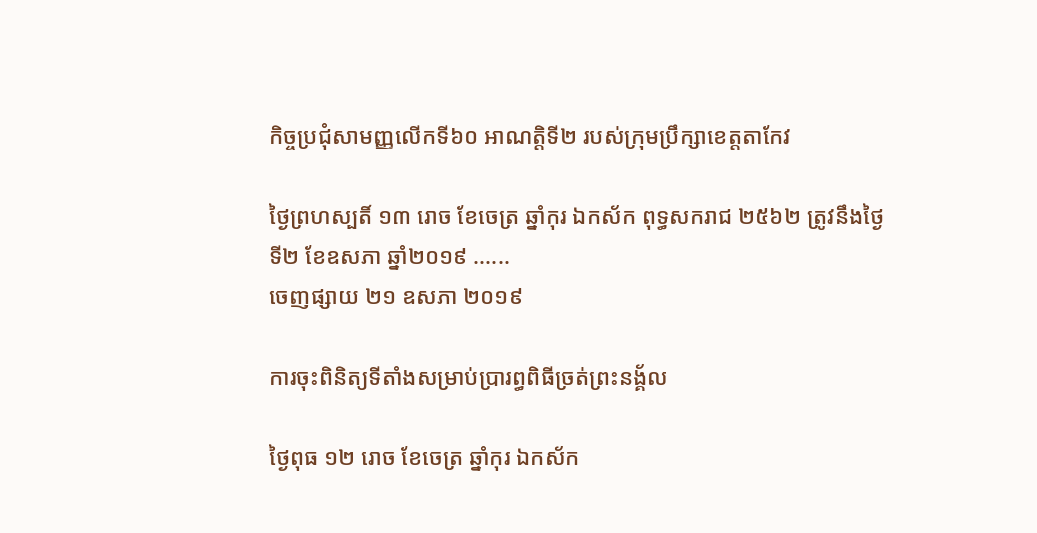កិច្ចប្រជុំសាមញ្ញលើកទី៦០ អាណត្តិទី២ របស់ក្រុមប្រឹក្សាខេត្តតាកែវ

ថ្ងៃព្រហស្បតិ៍ ១៣ រោច ខែចេត្រ ឆ្នាំកុរ ឯកស័ក ពុទ្ធសករាជ ២៥៦២ ត្រូវនឹងថ្ងៃទី២ ខែឧសភា ឆ្នាំ២០១៩ ......
ចេញផ្សាយ ២១ ឧសភា ២០១៩

ការចុះពិនិត្យទីតាំងសម្រាប់ប្រារព្ធពិធីច្រត់ព្រះនង្គ័ល

ថ្ងៃពុធ ១២ រោច ខែចេត្រ ឆ្នាំកុរ ឯកស័ក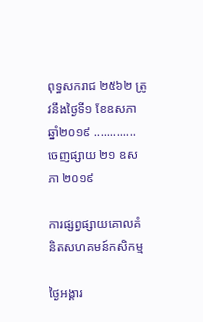ពុទ្ធសករាជ ២៥៦២ ត្រូវនឹងថ្ងៃទី១ ខែឧសភា ឆ្នាំ២០១៩ .............
ចេញផ្សាយ ២១ ឧសភា ២០១៩

ការផ្សព្វផ្សាយគោលគំនិតសហគមន៍កសិកម្ម

ថ្ងៃអង្គារ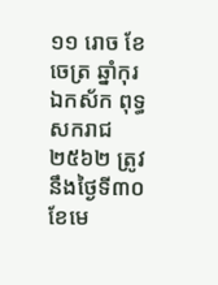១១ រោច ខែចេត្រ ឆ្នាំកុរ ឯកស័ក ពុទ្ធសករាជ ២៥៦២ ត្រូវនឹងថ្ងៃទី៣០ ខែមេ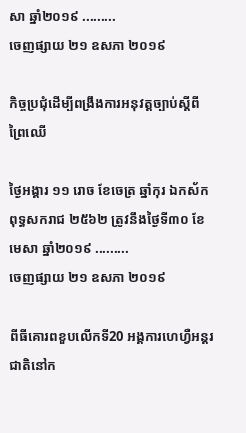សា ឆ្នាំ២០១៩ .........
ចេញផ្សាយ ២១ ឧសភា ២០១៩

កិច្ចប្រជុំដើម្បីពង្រឹងការអនុវត្តច្បាប់ស្តីពីព្រៃឈើ

ថ្ងៃអង្គារ ១១ រោច ខែចេត្រ ឆ្នាំកុរ ឯកស័ក ពុទ្ធសករាជ ២៥៦២ ត្រូវនឹងថ្ងៃទី៣០ ខែមេសា ឆ្នាំ២០១៩ .........
ចេញផ្សាយ ២១ ឧសភា ២០១៩

ពីធីគោរពខួបលើកទី20 អង្គការហេហ្វឺអន្តរជាតិនៅក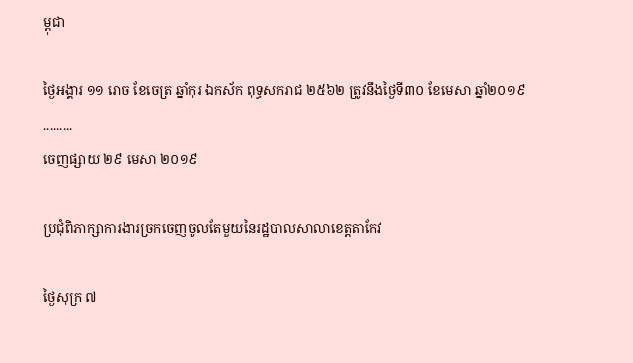ម្ពុជា

ថ្ងៃអង្គារ ១១ រោច ខែចេត្រ ឆ្នាំកុរ ឯកស័ក ពុទ្ធសករាជ ២៥៦២ ត្រូវនឹងថ្ងៃទី៣០ ខែមេសា ឆ្នាំ២០១៩ .........
ចេញផ្សាយ ២៩ មេសា ២០១៩

ប្រជុំពិភាក្សាការងារច្រកចេញចូលតែមួយនៃរដ្ឋបាលសាលាខេត្តតាកែវ

ថ្ងៃសុក្រ ៧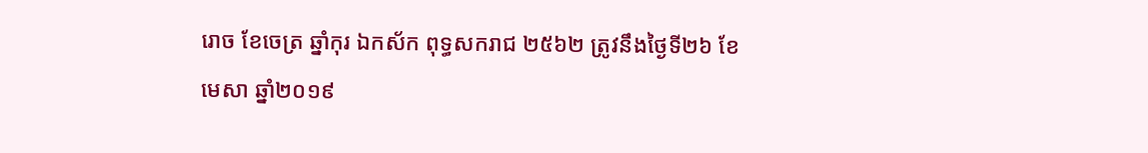រោច ខែចេត្រ ឆ្នាំកុរ ឯកស័ក ពុទ្ធសករាជ ២៥៦២ ត្រូវនឹងថ្ងៃទី២៦ ខែមេសា ឆ្នាំ២០១៩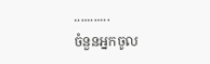...........
ចំនួនអ្នកចូល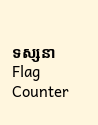ទស្សនា
Flag Counter